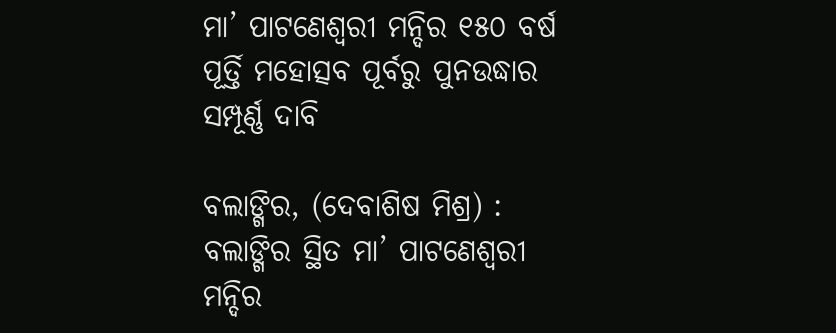ମା’ ପାଟଣେଶ୍ୱରୀ ମନ୍ଦିର ୧୫୦ ବର୍ଷ ପୂର୍ତ୍ତି ମହୋତ୍ସବ ପୂର୍ବରୁ ପୁନଉଦ୍ଧାର ସମ୍ପୂର୍ଣ୍ଣ ଦାବି

ବଲାଙ୍ଗିର, (ଦେବାଶିଷ ମିଶ୍ର) : ବଲାଙ୍ଗିର ସ୍ଥିତ ମା’ ପାଟଣେଶ୍ୱରୀ ମନ୍ଦିର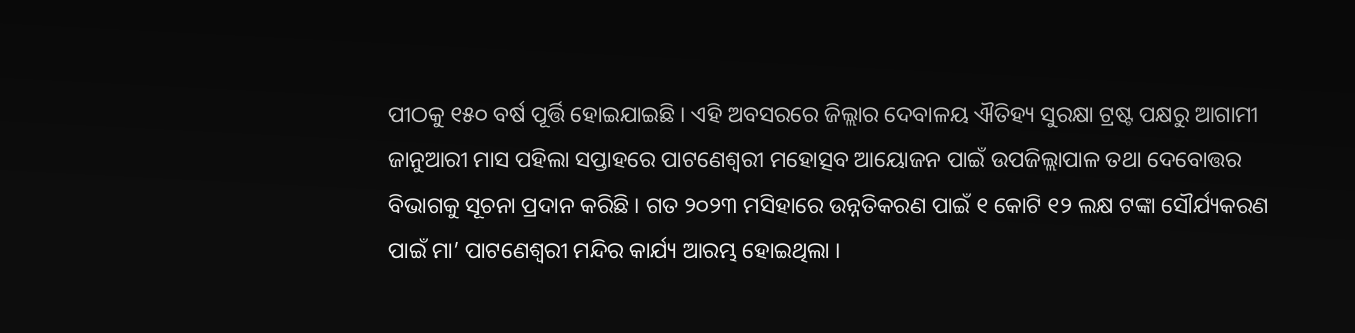ପୀଠକୁ ୧୫୦ ବର୍ଷ ପୂର୍ତ୍ତି ହୋଇଯାଇଛି । ଏହି ଅବସରରେ ଜିଲ୍ଲାର ଦେବାଳୟ ଐତିହ୍ୟ ସୁରକ୍ଷା ଟ୍ରଷ୍ଟ ପକ୍ଷରୁ ଆଗାମୀ ଜାନୁଆରୀ ମାସ ପହିଲା ସପ୍ତାହରେ ପାଟଣେଶ୍ୱରୀ ମହୋତ୍ସବ ଆୟୋଜନ ପାଇଁ ଉପଜିଲ୍ଲାପାଳ ତଥା ଦେବୋତ୍ତର ବିଭାଗକୁ ସୂଚନା ପ୍ରଦାନ କରିଛି । ଗତ ୨୦୨୩ ମସିହାରେ ଉନ୍ନତିକରଣ ପାଇଁ ୧ କୋଟି ୧୨ ଲକ୍ଷ ଟଙ୍କା ସୌର୍ଯ୍ୟକରଣ ପାଇଁ ମା’ ପାଟଣେଶ୍ୱରୀ ମନ୍ଦିର କାର୍ଯ୍ୟ ଆରମ୍ଭ ହୋଇଥିଲା ।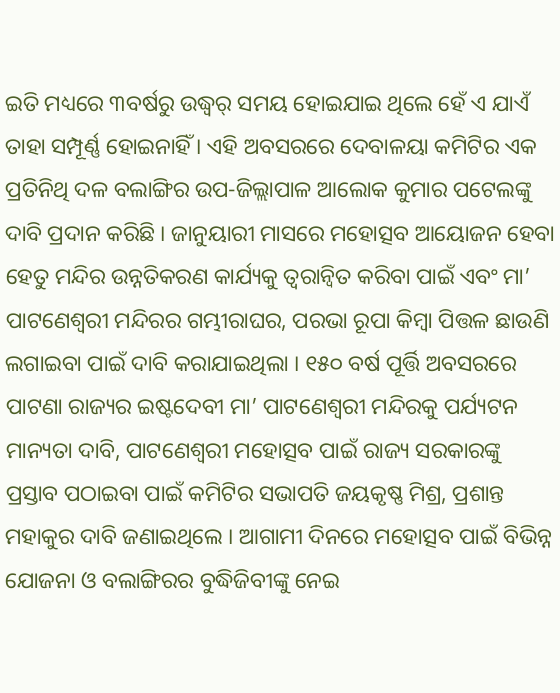ଇତି ମଧ୍ୟରେ ୩ବର୍ଷରୁ ଉଦ୍ଧ୍ୱର୍ ସମୟ ହୋଇଯାଇ ଥିଲେ ହେଁ ଏ ଯାଏଁ ତାହା ସମ୍ପୂର୍ଣ୍ଣ ହୋଇନାହିଁ । ଏହି ଅବସରରେ ଦେବାଳୟା କମିଟିର ଏକ ପ୍ରତିନିଥି ଦଳ ବଲାଙ୍ଗିର ଉପ-ଜିଲ୍ଲାପାଳ ଆଲୋକ କୁମାର ପଟେଲଙ୍କୁ ଦାବି ପ୍ରଦାନ କରିଛି । ଜାନୁୟାରୀ ମାସରେ ମହୋତ୍ସବ ଆୟୋଜନ ହେବା ହେତୁ ମନ୍ଦିର ଉନ୍ନତିକରଣ କାର୍ଯ୍ୟକୁ ତ୍ୱରାନ୍ୱିତ କରିବା ପାଇଁ ଏବଂ ମା’ ପାଟଣେଶ୍ୱରୀ ମନ୍ଦିରର ଗମ୍ଭୀରାଘର, ପରଭା ରୂପା କିମ୍ବା ପିତ୍ତଳ ଛାଉଣି ଲଗାଇବା ପାଇଁ ଦାବି କରାଯାଇଥିଲା । ୧୫୦ ବର୍ଷ ପୂର୍ତ୍ତି ଅବସରରେ ପାଟଣା ରାଜ୍ୟର ଇଷ୍ଟଦେବୀ ମା’ ପାଟଣେଶ୍ୱରୀ ମନ୍ଦିରକୁ ପର୍ଯ୍ୟଟନ ମାନ୍ୟତା ଦାବି, ପାଟଣେଶ୍ୱରୀ ମହୋତ୍ସବ ପାଇଁ ରାଜ୍ୟ ସରକାରଙ୍କୁ ପ୍ରସ୍ତାବ ପଠାଇବା ପାଇଁ କମିଟିର ସଭାପତି ଜୟକୃଷ୍ଣ ମିଶ୍ର, ପ୍ରଶାନ୍ତ ମହାକୁର ଦାବି ଜଣାଇଥିଲେ । ଆଗାମୀ ଦିନରେ ମହୋତ୍ସବ ପାଇଁ ବିଭିନ୍ନ ଯୋଜନା ଓ ବଲାଙ୍ଗିରର ବୁଦ୍ଧିଜିବୀଙ୍କୁ ନେଇ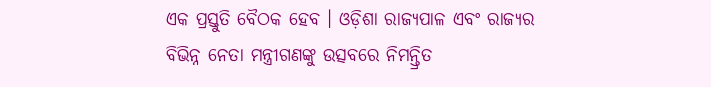ଏକ ପ୍ରସ୍ତୁତି ବୈଠକ ହେବ । ଓଡ଼ିଶା ରାଜ୍ୟପାଳ ଏବଂ ରାଜ୍ୟର ବିଭିନ୍ନ ନେତା ମନ୍ତ୍ରୀଗଣଙ୍କୁ ଉତ୍ସବରେ ନିମନ୍ତ୍ରିତ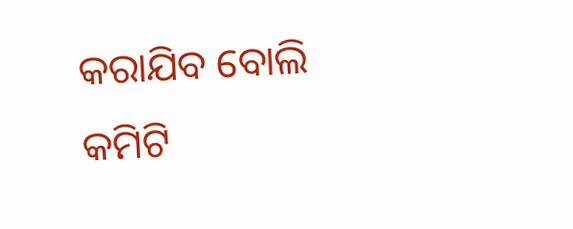କରାଯିବ ବୋଲି କମିଟି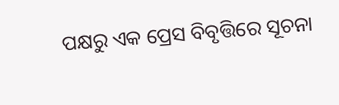ପକ୍ଷରୁ ଏକ ପ୍ରେସ ବିବୃତ୍ତିରେ ସୂଚନା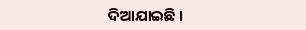ଦିଆଯାଇଛି ।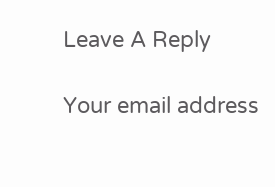Leave A Reply

Your email address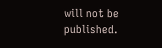will not be published.